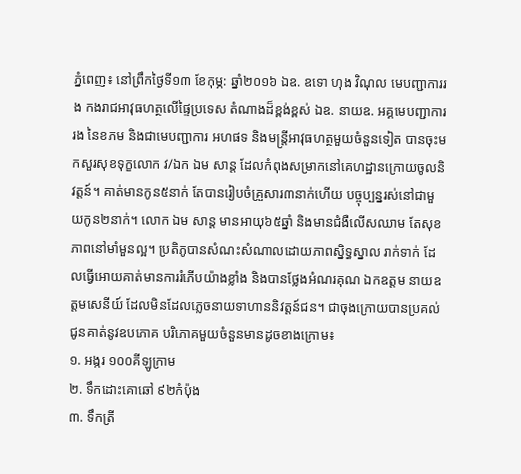ភ្នំពេញ៖ នៅព្រឹកថ្ងៃទី១៣ ខែកុម្ភ: ឆ្នាំ២០១៦ ឯឧ. ឧទោ ហុង វិណុល មេបញ្ជាការរង កងរាជអាវុធហត្ថលើផ្ទៃប្រទេស តំណាងដ៏ខ្ពង់ខ្ពស់ ឯឧ. នាយឧ. អគ្គមេបញ្ជាការរង នៃខភម និងជាមេបញ្ជាការ អហផទ និងមន្ត្រីអាវុធហត្ថមួយចំនួនទៀត បានចុះមកសួរសុខទុក្ខលោក វ/ឯក ឯម សាន្ត ដែលកំពុងសម្រាកនៅគេហដ្ឋានក្រោយចូលនិវត្តន៍។ គាត់មានកូន៥នាក់ តែបានរៀបចំគ្រួសារ៣នាក់ហើយ បច្ចុប្បន្នរស់នៅជាមួយកូន២នាក់។ លោក ឯម សាន្ត មានអាយុ៦៥ឆ្នាំ និងមានជំងឺលើសឈាម តែសុខភាពនៅមាំមួនល្អ។ ប្រតិភូបានសំណះសំណាលដោយភាពស្និទ្ធស្នាល រាក់ទាក់ ដែលធ្វើអោយគាត់មានការរំភើបយ៉ាងខ្លាំង និងបានថ្លែងអំណរគុណ ឯកឧត្តម នាយឧត្តមសេនីយ៍ ដែលមិនដែលភ្លេចនាយទាហាននិវត្តន៍ជន។ ជាចុងក្រោយបានប្រគល់ជូនគាត់នូវឧបភោគ បរិភោគមួយចំនួនមានដូចខាងក្រោម៖
១. អង្ករ ១០០គីឡូក្រាម
២. ទឹកដោះគោឆៅ ៩២កំប៉ុង
៣. ទឹកត្រី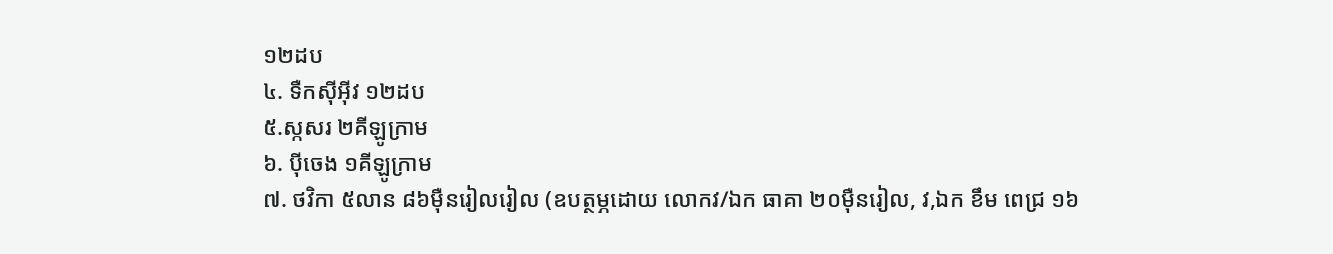១២ដប
៤. ទឺកស៊ីអ៊ីវ ១២ដប
៥.ស្កសរ ២គីឡូក្រាម
៦. ប៉ីចេង ១គីឡូក្រាម
៧. ថវិកា ៥លាន ៨៦ម៉ឺនរៀលរៀល (ឧបត្ថម្ភដោយ លោកវ/ឯក ធាគា ២០ម៉ឺនរៀល, វ,ឯក ខឹម ពេជ្រ ១៦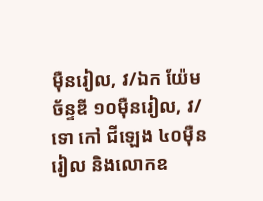ម៉ឺនរៀល, វ/ឯក យ៉ែម ច័ន្ទឌី ១០ម៉ឺនរៀល, វ/ទោ កៅ ជីឡេង ៤០ម៉ឺនរៀល និងលោកឧ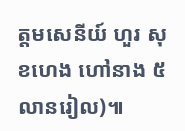ត្តមសេនីយ៍ ហួរ សុខហេង ហៅនាង ៥លានរៀល)៕